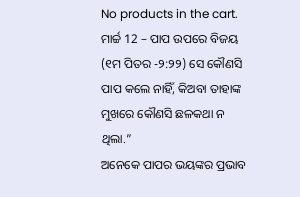No products in the cart.
ମାର୍ଚ୍ଚ 12 – ପାପ ଉପରେ ବିଜୟ
(୧ମ ପିତର -୨:୨୨) ସେ କୌଣସି ପାପ କଲେ ନାହିଁ, କିଅବା ତାହାଙ୍କ ମୁଖରେ କୌଣସି ଛଳକଥା ନ ଥିଲା.”
ଅନେକେ ପାପର ଭୟଙ୍କର ପ୍ରଭାବ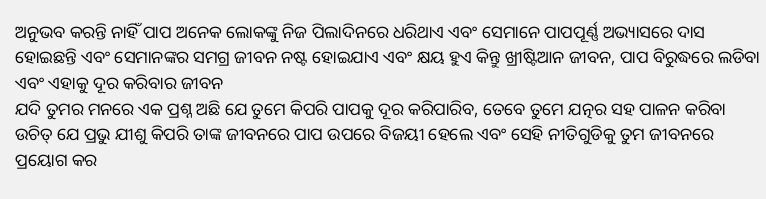ଅନୁଭବ କରନ୍ତି ନାହିଁ ପାପ ଅନେକ ଲୋକଙ୍କୁ ନିଜ ପିଲାଦିନରେ ଧରିଥାଏ ଏବଂ ସେମାନେ ପାପପୂର୍ଣ୍ଣ ଅଭ୍ୟାସରେ ଦାସ ହୋଇଛନ୍ତି ଏବଂ ସେମାନଙ୍କର ସମଗ୍ର ଜୀବନ ନଷ୍ଟ ହୋଇଯାଏ ଏବଂ କ୍ଷୟ ହୁଏ କିନ୍ତୁ ଖ୍ରୀଷ୍ଟିଆନ ଜୀବନ, ପାପ ବିରୁଦ୍ଧରେ ଲଡିବା ଏବଂ ଏହାକୁ ଦୂର କରିବାର ଜୀବନ
ଯଦି ତୁମର ମନରେ ଏକ ପ୍ରଶ୍ନ ଅଛି ଯେ ତୁମେ କିପରି ପାପକୁ ଦୂର କରିପାରିବ, ତେବେ ତୁମେ ଯତ୍ନର ସହ ପାଳନ କରିବା ଉଚିତ୍ ଯେ ପ୍ରଭୁ ଯୀଶୁ କିପରି ତାଙ୍କ ଜୀବନରେ ପାପ ଉପରେ ବିଜୟୀ ହେଲେ ଏବଂ ସେହି ନୀତିଗୁଡିକୁ ତୁମ ଜୀବନରେ ପ୍ରୟୋଗ କର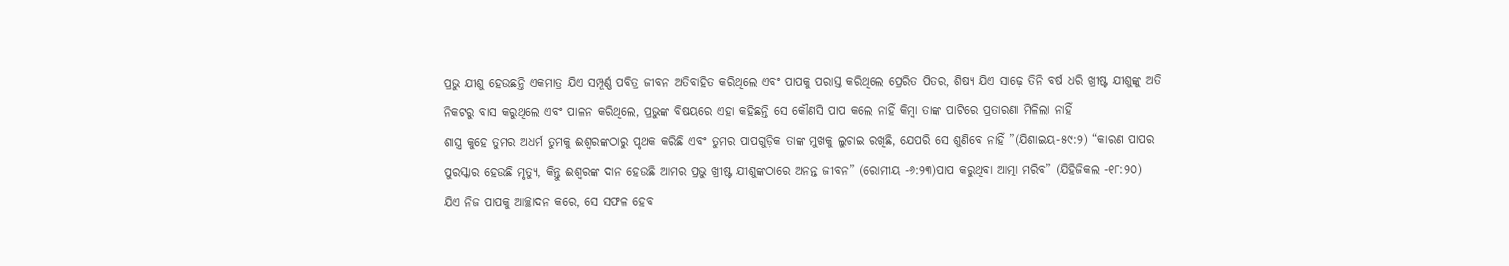ପ୍ରଭୁ ଯୀଶୁ ହେଉଛନ୍ତି ଏକମାତ୍ର ଯିଏ ସମ୍ପୂର୍ଣ୍ଣ ପବିତ୍ର ଜୀବନ ଅତିବାହିତ କରିଥିଲେ ଏବଂ ପାପକୁ ପରାସ୍ତ କରିଥିଲେ ପ୍ରେରିତ ପିତର, ଶିଷ୍ୟ ଯିଏ ସାଢ଼େ ତିନି ବର୍ଷ ଧରି ଖ୍ରୀଷ୍ଟ ଯୀଶୁଙ୍କୁ ଅତି ନିକଟରୁ ବାସ କରୁଥିଲେ ଏବଂ ପାଳନ କରିଥିଲେ, ପ୍ରଭୁଙ୍କ ବିଷୟରେ ଏହା କହିଛନ୍ତି ସେ କୌଣସି ପାପ କଲେ ନାହିଁ କିମ୍ବା ତାଙ୍କ ପାଟିରେ ପ୍ରତାରଣା ମିଳିଲା ନାହିଁ
ଶାସ୍ତ୍ର କୁହେ ତୁମର ଅଧର୍ମ ତୁମକୁ ଈଶ୍ବରଙ୍କଠାରୁ ପୃଥକ କରିଛି ଏବଂ ତୁମର ପାପଗୁଡ଼ିକ ତାଙ୍କ ମୁଖକୁ ଲୁଚାଇ ରଖିଛି, ଯେପରି ସେ ଶୁଣିବେ ନାହିଁ ”(ଯିଶାଇୟ-୫୯:୨) “କାରଣ ପାପର ପୁରସ୍କାର ହେଉଛି ମୃତ୍ୟୁ, କିନ୍ତୁ ଈଶ୍ବରଙ୍କ ଦାନ ହେଉଛି ଆମର ପ୍ରଭୁ ଖ୍ରୀଷ୍ଟ ଯୀଶୁଙ୍କଠାରେ ଅନନ୍ତ ଜୀବନ” (ରୋମୀୟ -୬:୨୩)ପାପ କରୁଥିବା ଆତ୍ମା ମରିବ” (ଯିହିଜିକଲ -୧୮:୨୦)
ଯିଏ ନିଜ ପାପକୁ ଆଚ୍ଛାଦନ କରେ, ସେ ସଫଳ ହେବ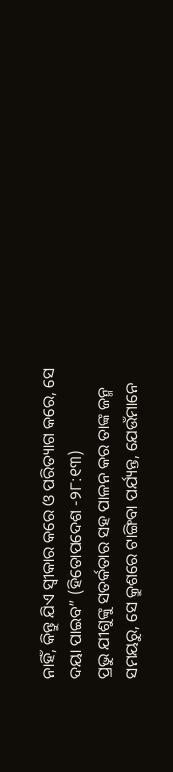ନାହିଁ, କିନ୍ତୁ ଯିଏ ସ୍ୱୀକାର କରେ ଓ ପରିତ୍ୟାଗ କରେ, ସେ ଦୟା ପାଇବ” (ହିତୋପଦେଶ -୨୮:୧୩)
ପ୍ରଭୁ ଯୀଶୁଙ୍କୁ ସତର୍କତାର ସହ ପାଳନ କର ତାଙ୍କ ଜନ୍ମ ସମୟରୁ, ସେ କ୍ରୁଶରେ ଟାଙ୍ଗିବା ପର୍ଯ୍ୟନ୍ତ, ଯେଉଁମାନେ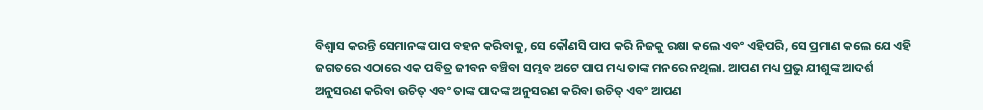ବିଶ୍ୱାସ କରନ୍ତି ସେମାନଙ୍କ ପାପ ବହନ କରିବାକୁ, ସେ କୌଣସି ପାପ କରି ନିଜକୁ ରକ୍ଷା କଲେ ଏବଂ ଏହିପରି, ସେ ପ୍ରମାଣ କଲେ ଯେ ଏହି ଜଗତରେ ଏଠାରେ ଏକ ପବିତ୍ର ଜୀବନ ବଞ୍ଚିବା ସମ୍ଭବ ଅଟେ ପାପ ମଧ୍ୟ ତାଙ୍କ ମନରେ ନଥିଲା. ଆପଣ ମଧ୍ୟ ପ୍ରଭୁ ଯୀଶୁଙ୍କ ଆଦର୍ଶ ଅନୁସରଣ କରିବା ଉଚିତ୍ ଏବଂ ତାଙ୍କ ପାଦଙ୍କ ଅନୁସରଣ କରିବା ଉଚିତ୍ ଏବଂ ଆପଣ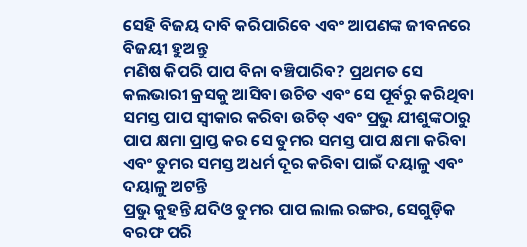ସେହି ବିଜୟ ଦାବି କରିପାରିବେ ଏବଂ ଆପଣଙ୍କ ଜୀବନରେ ବିଜୟୀ ହୁଅନ୍ତୁ
ମଣିଷ କିପରି ପାପ ବିନା ବଞ୍ଚିପାରିବ? ପ୍ରଥମତ ସେ କଲଭାରୀ କ୍ରସକୁ ଆସିବା ଉଚିତ ଏବଂ ସେ ପୂର୍ବରୁ କରିଥିବା ସମସ୍ତ ପାପ ସ୍ୱୀକାର କରିବା ଉଚିତ୍ ଏବଂ ପ୍ରଭୁ ଯୀଶୁଙ୍କଠାରୁ ପାପ କ୍ଷମା ପ୍ରାପ୍ତ କର ସେ ତୁମର ସମସ୍ତ ପାପ କ୍ଷମା କରିବା ଏବଂ ତୁମର ସମସ୍ତ ଅଧର୍ମ ଦୂର କରିବା ପାଇଁ ଦୟାଳୁ ଏବଂ ଦୟାଳୁ ଅଟନ୍ତି
ପ୍ରଭୁ କୁହନ୍ତି ଯଦିଓ ତୁମର ପାପ ଲାଲ ରଙ୍ଗର, ସେଗୁଡ଼ିକ ବରଫ ପରି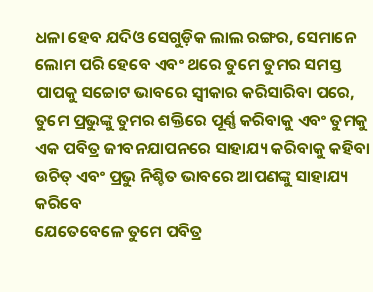ଧଳା ହେବ ଯଦିଓ ସେଗୁଡ଼ିକ ଲାଲ ରଙ୍ଗର, ସେମାନେ ଲୋମ ପରି ହେବେ ଏବଂ ଥରେ ତୁମେ ତୁମର ସମସ୍ତ ପାପକୁ ସଚ୍ଚୋଟ ଭାବରେ ସ୍ୱୀକାର କରିସାରିବା ପରେ, ତୁମେ ପ୍ରଭୁଙ୍କୁ ତୁମର ଶକ୍ତିରେ ପୂର୍ଣ୍ଣ କରିବାକୁ ଏବଂ ତୁମକୁ ଏକ ପବିତ୍ର ଜୀବନଯାପନରେ ସାହାଯ୍ୟ କରିବାକୁ କହିବା ଉଚିତ୍ ଏବଂ ପ୍ରଭୁ ନିଶ୍ଚିତ ଭାବରେ ଆପଣଙ୍କୁ ସାହାଯ୍ୟ କରିବେ
ଯେତେବେଳେ ତୁମେ ପବିତ୍ର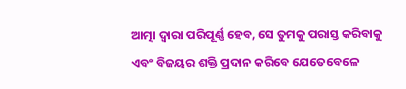ଆତ୍ମା ଦ୍ୱାରା ପରିପୂର୍ଣ୍ଣ ହେବ, ସେ ତୁମକୁ ପରାସ୍ତ କରିବାକୁ ଏବଂ ବିଜୟର ଶକ୍ତି ପ୍ରଦାନ କରିବେ ଯେତେବେଳେ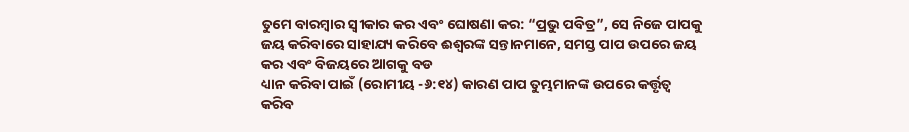ତୁମେ ବାରମ୍ବାର ସ୍ୱୀକାର କର ଏବଂ ଘୋଷଣା କର: “ପ୍ରଭୁ ପବିତ୍ର”, ସେ ନିଜେ ପାପକୁ ଜୟ କରିବାରେ ସାହାଯ୍ୟ କରିବେ ଈଶ୍ବରଙ୍କ ସନ୍ତାନମାନେ, ସମସ୍ତ ପାପ ଉପରେ ଜୟ କର ଏବଂ ବିଜୟରେ ଆଗକୁ ବଡ
ଧ୍ୟାନ କରିବା ପାଇଁ (ରୋମୀୟ -୬:୧୪) କାରଣ ପାପ ତୁମ୍ଭମାନଙ୍କ ଉପରେ କର୍ତ୍ତୃତ୍ୱ କରିବ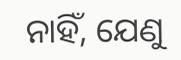ନାହିଁ, ଯେଣୁ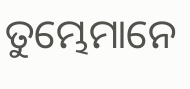ତୁମ୍ଭେମାନେ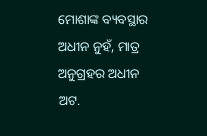ମୋଶାଙ୍କ ବ୍ୟବସ୍ଥାର ଅଧୀନ ନୁହଁ, ମାତ୍ର ଅନୁଗ୍ରହର ଅଧୀନ ଅଟ.